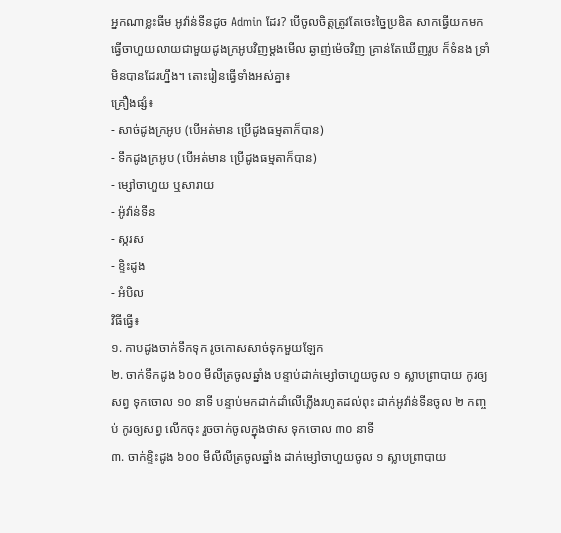អ្នកណាខ្លះធីម អូវ៉ាន់ទីនដូច Admin ដែរ? បើចូលចិត្តត្រូវតែចេះច្នៃប្រឌិត សាកធ្វើយកមកធ្វើចាហួយលាយជាមួយដូងក្រអូបវិញម្តងមើល ឆ្ងាញ់ម៉េចវិញ គ្រាន់តែឃើញរូប ក៏ទំនង ទ្រាំមិនបានដែរហ្នឹង។ តោះរៀនធ្វើទាំងអស់គ្នា៖
គ្រឿងផ្សំ៖
- សាច់ដូងក្រអូប (បើអត់មាន ប្រើដូងធម្មតាក៏បាន)
- ទឹកដូងក្រអូប (បើអត់មាន ប្រើដូងធម្មតាក៏បាន)
- ម្សៅចាហួយ ឬសារាយ
- អ៉ូវ៉ាន់ទីន
- ស្ករស
- ខ្ទិះដូង
- អំបិល
វិធីធ្វើ៖
១. កាបដូងចាក់ទឹកទុក រូចកោសសាច់ទុកមួយឡែក
២. ចាក់ទឹកដូង ៦០០ មីលីត្រចូលឆ្នាំង បន្ទាប់ដាក់ម្សៅចាហួយចូល ១ ស្លាបព្រាបាយ កូរឲ្យសព្វ ទុកចោល ១០ នាទី បន្ទាប់មកដាក់ដាំលើភ្លើងរហូតដល់ពុះ ដាក់អូវ៉ាន់ទីនចូល ២ កញ្ចប់ កូរឲ្យសព្វ លើកចុះ រួចចាក់ចូលក្នុងថាស ទុកចោល ៣០ នាទី
៣. ចាក់ខ្ទិះដូង ៦០០ មីលីលីត្រចូលឆ្នាំង ដាក់ម្សៅចាហួយចូល ១ ស្លាបព្រាបាយ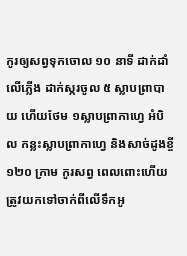កូរឲ្យសព្វទុកចោល ១០ នាទី ដាក់ដាំលើភ្លើង ដាក់ស្ករចូល ៥ ស្លាបព្រាបាយ ហើយថែម ១ស្លាបព្រាកាហ្វេ អំបិល កន្លះស្លាបព្រាកាហ្វេ និងសាច់ដូងខ្ចី ១២០ ក្រាម កូរសព្វ ពេលពោះហើយ ត្រូវយកទៅចាក់ពីលើទឹកអូ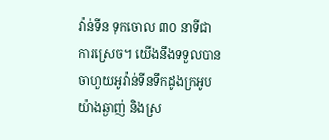វ៉ាន់ទីន ទុកចោល ៣០ នាទីជាការស្រេច។ យើងនឹងទទួលបានចាហួយអូវ៉ាន់ទីនទឹកដូងក្រអូបយ៉ាងឆ្ងាញ់ និងស្រ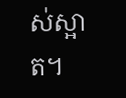ស់ស្អាត។